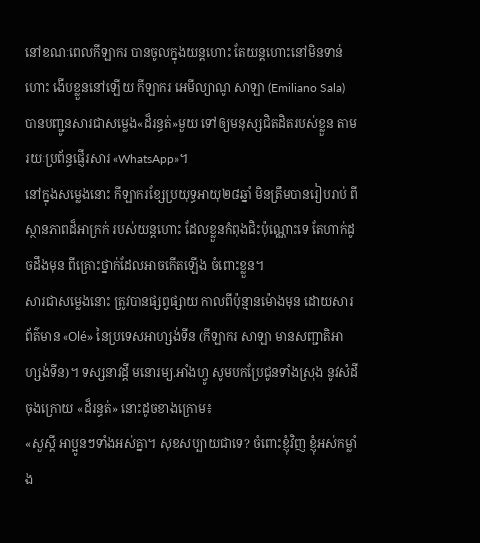នៅខណៈពេលកីឡាករ បានចូលក្នុងយន្ដហោះ តែយន្ដហោះនៅមិនទាន់ហោះ ងើបខ្លួននៅឡើយ កីឡាករ អេមីល្យាណូ សាឡា (Emiliano Sala) បានបញ្ជូនសារជាសម្លេង«ដ៏រន្ធត់»មួយ ទៅឲ្យមនុស្សជិតដិតរបស់ខ្លួន តាមរយៈប្រព័ន្ធផ្ញើរសារ «WhatsApp»។
នៅក្នុងសម្លេងនោះ កីឡាករខ្សែប្រយុទ្ធអាយុ២៨ឆ្នាំ មិនត្រឹមបានរៀបរាប់ ពីស្ថានភាពដ៏អាក្រក់ របស់យន្ដហោះ ដែលខ្លួនកំពុងជិះប៉ុណ្ណោះទេ តែហាក់ដូចដឹងមុន ពីគ្រោះថ្នាក់ដែលអាចកើតឡើង ចំពោះខ្លួន។
សារជាសម្លេងនោះ ត្រូវបានផ្សព្វផ្សាយ កាលពីប៉ុន្មានម៉ោងមុន ដោយសារព័ត៌មាន «Olé» នៃប្រទេសអាហ្សង់ទីន (កីឡាករ សាឡា មានសញ្ជាតិអាហ្សង់ទីន)។ ទស្សនាវដ្ដី មនោរម្យ.អាំងហ្វូ សូមបកប្រែជូនទាំងស្រុង នូវសំដីចុងក្រោយ «ដ៏រន្ធត់» នោះដូចខាងក្រោម៖
«សួស្តី អាប្អូនៗទាំងអស់គ្នា។ សុខសប្បាយជាទេ? ចំពោះខ្ញុំវិញ ខ្ញុំអស់កម្លាំង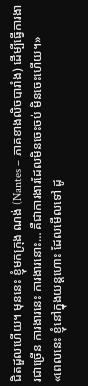ជិតដួលហើយ។ មុននេះ ខ្ញុំមកក្រុង ណង់ (Nantes – ភាគខាងលិចបារាំង) ដើម្បីធ្វើការងារជាច្រើន ការងារនេះ ការងារនោះ… គឺជាការងារដែលមិនចេះចប់ មិនចេះហើយ។»
«ពេលនេះ ខ្ញុំនៅក្នុងយន្ដហោះ ដែលមើលទៅ ដូ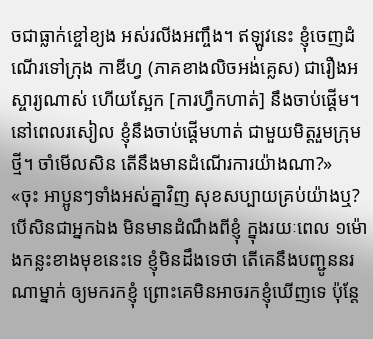ចជាធ្លាក់ខ្ចៅខ្យង អស់រលីងអញ្ចឹង។ ឥឡូវនេះ ខ្ញុំចេញដំណើរទៅក្រុង កាឌីហ្វ (ភាគខាងលិចអង់គ្លេស) ជារឿងអស្ចារ្យណាស់ ហើយស្អែក [ការហ្វឹកហាត់] នឹងចាប់ផ្ដើម។ នៅពេលរសៀល ខ្ញុំនឹងចាប់ផ្ដើមហាត់ ជាមួយមិត្តរួមក្រុមថ្មី។ ចាំមើលសិន តើនឹងមានដំណើរការយ៉ាងណា?»
«ចុះ អាប្អូនៗទាំងអស់គ្នាវិញ សុខសប្បាយគ្រប់យ៉ាងឬ? បើសិនជាអ្នកឯង មិនមានដំណឹងពីខ្ញុំ ក្នុងរយៈពេល ១ម៉ោងកន្លះខាងមុខនេះទេ ខ្ញុំមិនដឹងទេថា តើគេនឹងបញ្ជូននរណាម្នាក់ ឲ្យមករកខ្ញុំ ព្រោះគេមិនអាចរកខ្ញុំឃើញទេ ប៉ុន្តែ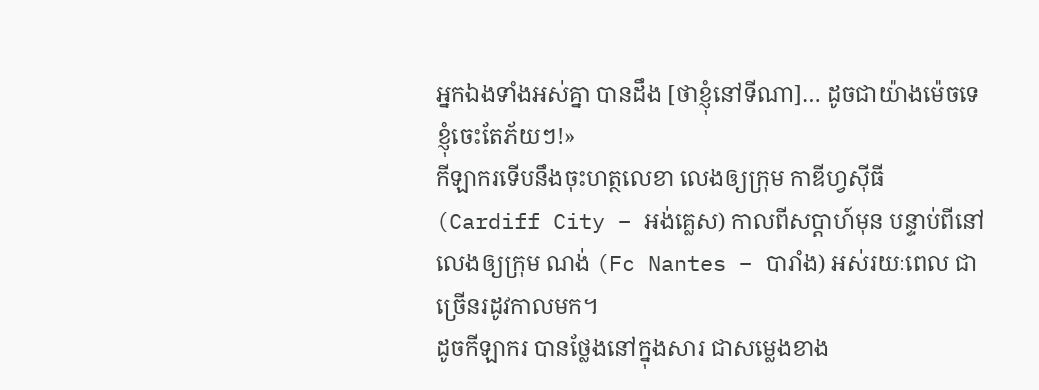អ្នកឯងទាំងអស់គ្នា បានដឹង [ថាខ្ញុំនៅទីណា]… ដូចជាយ៉ាងម៉េចទេ ខ្ញុំចេះតែភ័យៗ!»
កីឡាករទើបនឹងចុះហត្ថលេខា លេងឲ្យក្រុម កាឌីហ្វស៊ីធី (Cardiff City – អង់គ្លេស) កាលពីសប្ដាហ៍មុន បន្ទាប់ពីនៅលេងឲ្យក្រុម ណង់ (Fc Nantes – បារាំង) អស់រយៈពេល ជាច្រើនរដូវកាលមក។
ដូចកីឡាករ បានថ្លែងនៅក្នុងសារ ជាសម្លេងខាង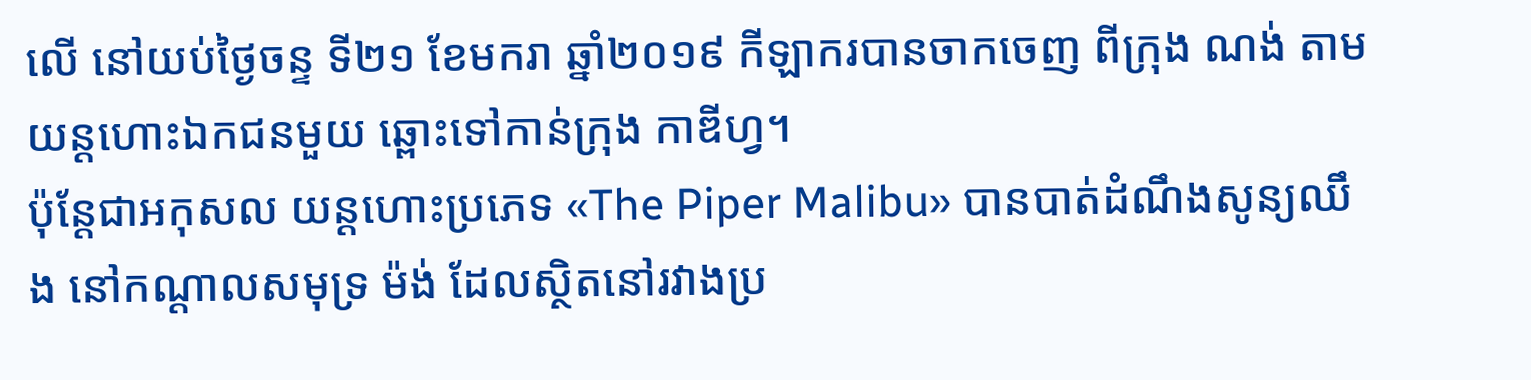លើ នៅយប់ថ្ងៃចន្ទ ទី២១ ខែមករា ឆ្នាំ២០១៩ កីឡាករបានចាកចេញ ពីក្រុង ណង់ តាមយន្ដហោះឯកជនមួយ ឆ្ពោះទៅកាន់ក្រុង កាឌីហ្វ។
ប៉ុន្តែជាអកុសល យន្ដហោះប្រភេទ «The Piper Malibu» បានបាត់ដំណឹងសូន្យឈឹង នៅកណ្ដាលសមុទ្រ ម៉ង់ ដែលស្ថិតនៅរវាងប្រ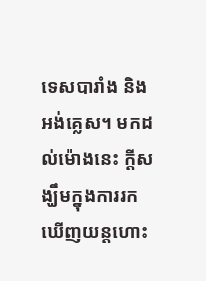ទេសបារាំង និងអង់គ្លេស។ មកដល់ម៉ោងនេះ ក្ដីសង្ឃឹមក្នុងការរកឃើញយន្ដហោះ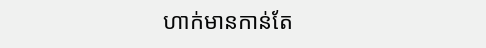ហាក់មានកាន់តែ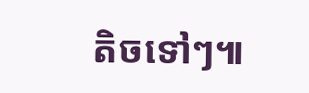តិចទៅៗ៕